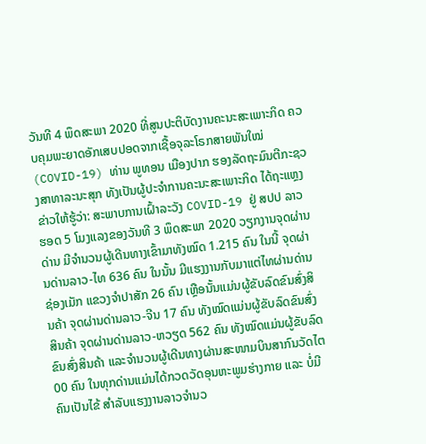ວັນທີ 4 ພຶດສະພາ 2020 ທີ່ສູນປະຕິບັດງານຄະນະສະເພາະກິດ ຄວບຄຸມພະຍາດອັກເສບປອດຈາກເຊື້ອຈຸລະໂຣກສາຍພັນໃໝ່ (COVID-19) ທ່ານ ພູທອນ ເມືອງປາກ ຮອງລັດຖະມົນຕີກະຊວງສາທາລະນະສຸກ ທັງເປັນຜູ້ປະຈຳການຄະນະສະເພາະກິດ ໄດ້ຖະແຫຼງຂ່າວໃຫ້ຮູ້ວ່າ: ສະພາບການເຝົ້າລະວັງ COVID-19 ຢູ່ ສປປ ລາວ ຮອດ 5 ໂມງແລງຂອງວັນທີ 3 ພຶດສະພາ 2020 ວຽກງານຈຸດຜ່ານດ່ານ ມີຈຳນວນຜູ້ເດີນທາງເຂົ້າມາທັງໝົດ 1.215 ຄົນ ໃນນີ້ ຈຸດຜ່ານດ່ານລາວ-ໄທ 636 ຄົນ ໃນນັ້ນ ມີແຮງງານກັບມາແຕ່ໄທຜ່ານດ່ານຊ່ອງເມັກ ແຂວງຈຳປາສັກ 26 ຄົນ ເຫຼືອນັ້ນແມ່ນຜູ້ຂັບລົດຂົນສົ່ງສິນຄ້າ ຈຸດຜ່ານດ່ານລາວ-ຈີນ 17 ຄົນ ທັງໝົດແມ່ນຜູ້ຂັບລົດຂົນສົ່ງສິນຄ້າ ຈຸດຜ່ານດ່ານລາວ-ຫວຽດ 562 ຄົນ ທັງໝົດແມ່ນຜູ້ຂັບລົດຂົນສົ່ງສິນຄ້າ ແລະຈຳນວນຜູ້ເດີນທາງຜ່ານສະໜາມບິນສາກົນວັດໄຕ 00 ຄົນ ໃນທຸກດ່ານແມ່ນໄດ້ກວດວັດອຸນຫະພູມຮ່າງກາຍ ແລະ ບໍ່ມີຄົນເປັນໄຂ້ ສຳລັບແຮງງານລາວຈຳນວ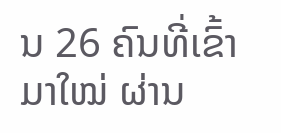ນ 26 ຄົນທີ່ເຂົ້າມາໃໝ່ ຜ່ານ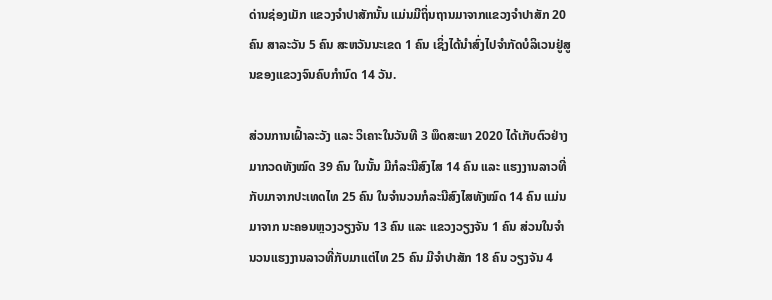ດ່ານຊ່ອງເມັກ ແຂວງຈຳປາສັກນັ້ນ ແມ່ນມີຖິ່ນຖານມາຈາກແຂວງຈຳປາສັກ 20 ຄົນ ສາລະວັນ 5 ຄົນ ສະຫວັນນະເຂດ 1 ຄົນ ເຊິ່ງໄດ້ນຳສົ່ງໄປຈຳກັດບໍລິເວນຢູ່ສູນຂອງແຂວງຈົນຄົບກຳນົດ 14 ວັນ.

ສ່ວນການເຝົ້າລະວັງ ແລະ ວິເຄາະໃນວັນທີ 3 ພຶດສະພາ 2020 ໄດ້ເກັບຕົວຢ່າງມາກວດທັງໝົດ 39 ຄົນ ໃນນັ້ນ ມີກໍລະນີສົງໄສ 14 ຄົນ ແລະ ແຮງງານລາວທີ່ກັບມາຈາກປະເທດໄທ 25 ຄົນ ໃນຈຳນວນກໍລະນີສົງໄສທັງໝົດ 14 ຄົນ ແມ່ນມາຈາກ ນະຄອນຫຼວງວຽງຈັນ 13 ຄົນ ແລະ ແຂວງວຽງຈັນ 1 ຄົນ ສ່ວນໃນຈຳນວນແຮງງານລາວທີ່ກັບມາແຕ່ໄທ 25 ຄົນ ມີຈຳປາສັກ 18 ຄົນ ວຽງຈັນ 4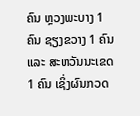ຄົນ ຫຼວງພະບາງ 1 ຄົນ ຊຽງຂວາງ 1 ຄົນ ແລະ ສະຫວັນນະເຂດ 1 ຄົນ ເຊິ່ງຜົນກວດ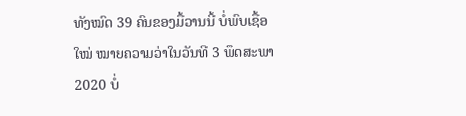ທັງໝົດ 39 ຄົນຂອງມື້ວານນີ້ ບໍ່ພົບເຊື້ອໃໝ່ ໝາຍຄວາມວ່າໃນວັນທີ 3 ພຶດສະພາ 2020 ບໍ່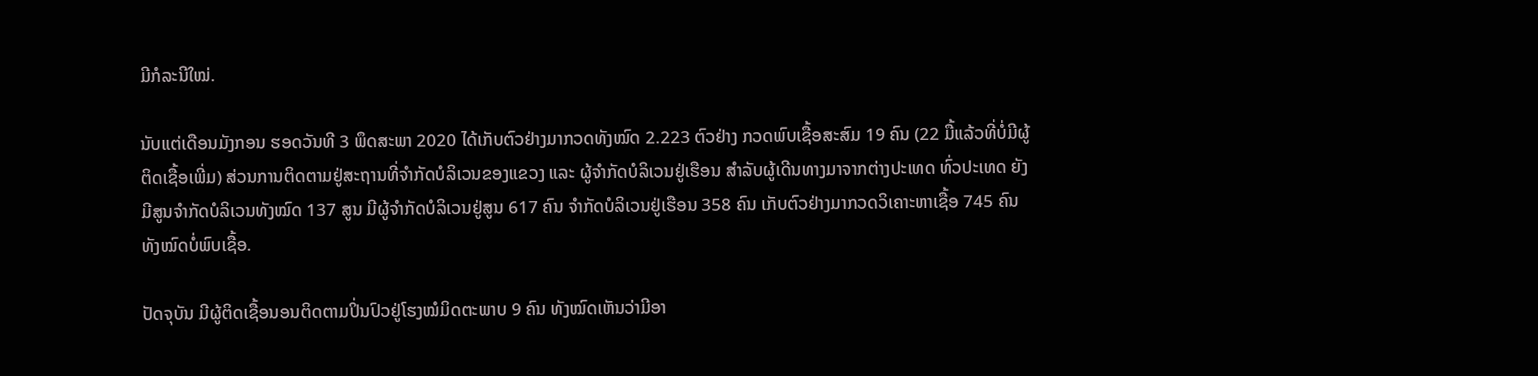ມີກໍລະນີໃໝ່.

ນັບແຕ່ເດືອນມັງກອນ ຮອດວັນທີ 3 ພຶດສະພາ 2020 ໄດ້ເກັບຕົວຢ່າງມາກວດທັງໝົດ 2.223 ຕົວຢ່າງ ກວດພົບເຊື້ອສະສົມ 19 ຄົນ (22 ມື້ແລ້ວທີ່ບໍ່ມີຜູ້ຕິດເຊື້ອເພີ່ມ) ສ່ວນການຕິດຕາມຢູ່ສະຖານທີ່ຈຳກັດບໍລິເວນຂອງແຂວງ ແລະ ຜູ້ຈຳກັດບໍລິເວນຢູ່ເຮືອນ ສຳລັບຜູ້ເດີນທາງມາຈາກຕ່າງປະເທດ ທົ່ວປະເທດ ຍັງມີສູນຈຳກັດບໍລິເວນທັງໝົດ 137 ສູນ ມີຜູ້ຈຳກັດບໍລິເວນຢູ່ສູນ 617 ຄົນ ຈຳກັດບໍລິເວນຢູ່ເຮືອນ 358 ຄົນ ເກັບຕົວຢ່າງມາກວດວິເຄາະຫາເຊື້ອ 745 ຄົນ ທັງໝົດບໍ່ພົບເຊື້ອ.

ປັດຈຸບັນ ມີຜູ້ຕິດເຊື້ອນອນຕິດຕາມປິ່ນປົວຢູ່ໂຮງໝໍມິດຕະພາບ 9 ຄົນ ທັງໝົດເຫັນວ່າມີອາ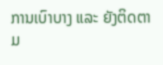ການເບົາບາງ ແລະ ຍັງຕິດຕາມ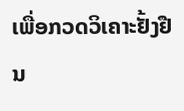ເພື່ອກວດວິເຄາະຢັ້ງຢືນ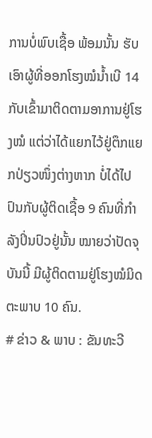ການບໍ່ພົບເຊື້ອ ພ້ອມນັ້ນ ຮັບເອົາຜູ້ທີ່ອອກໂຮງໝໍນ້ຳເບີ 14 ກັບເຂົ້າມາຕິດຕາມອາການຢູ່ໂຮງໝໍ ແຕ່ວ່າໄດ້ແຍກໄວ້ຢູ່ຕຶກແຍກປ່ຽວໜຶ່ງຕ່າງຫາກ ບໍ່ໄດ້ໄປປົນກັບຜູ້ຕິດເຊື້ອ 9 ຄົນທີ່ກຳລັງປິ່ນປົວຢູ່ນັ້ນ ໝາຍວ່າປັດຈຸບັນນີ້ ມີຜູ້ຕິດຕາມຢູ່ໂຮງໝໍມິດຕະພາບ 10 ຄົນ.
# ຂ່າວ & ພາບ : ຂັນທະວີ